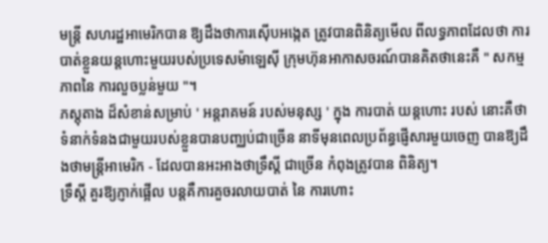មន្ត្រី សហរដ្ឋអាមេរិកបាន ឱ្យដឹងថាការស៊ើបអង្កេត ត្រូវបានពិនិត្យមើល ពីលទ្ធភាពដែលថា ការបាត់ខ្លួនយន្តហោះមួយរបស់ប្រទេសម៉ាឡេស៊ី ក្រុមហ៊ុនអាកាសចរណ៍បានគិតថានេះគឺ " សកម្មភាពនៃ ការលួចប្លន់មួយ "។
ភស្តុតាង ដ៏សំខាន់សម្រាប់ ' អន្តរាគមន៍ របស់មនុស្ស ' ក្នុង ការបាត់ យន្តហោះ របស់ នោះគឺថា ទំនាក់ទំនងជាមួយរបស់ខ្លួនបានបញ្ឈប់ជាច្រើន នាទីមុនពេលប្រព័ន្ធផ្ញើសារមួយចេញ បានឱ្យដឹងថាមន្ត្រីអាមេរិក - ដែលបានអះអាងថាទ្រឹស្តី ជាច្រើន កំពុងត្រូវបាន ពិនិត្យ។
ទ្រឹស្តី គួរឱ្យភ្ញាក់ផ្អើល បន្តគឺការគួចរលាយបាត់ នៃ ការហោះ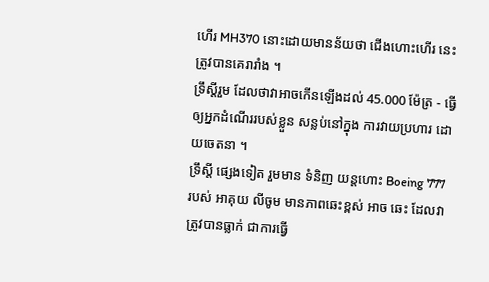ហើរ MH370 នោះដោយមានន័យថា ជើងហោះហើរ នេះត្រូវបានគេរារាំង ។
ទ្រឹស្តីរួម ដែលថាវាអាចកើនឡើងដល់ 45.000 ម៉ែត្រ - ធ្វើឲ្យអ្នកដំណើររបស់ខ្លួន សន្លប់នៅក្នុង ការវាយប្រហារ ដោយចេតនា ។
ទ្រឹស្តី ផ្សេងទៀត រួមមាន ទំនិញ យន្តហោះ Boeing 777 របស់ អាគុយ លីចូម មានភាពឆេះខ្ពស់ អាច ឆេះ ដែលវាត្រូវបានធ្លាក់ ជាការធ្វើ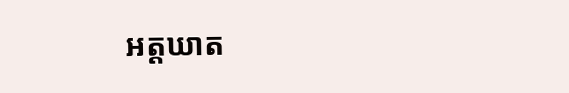អត្តឃាត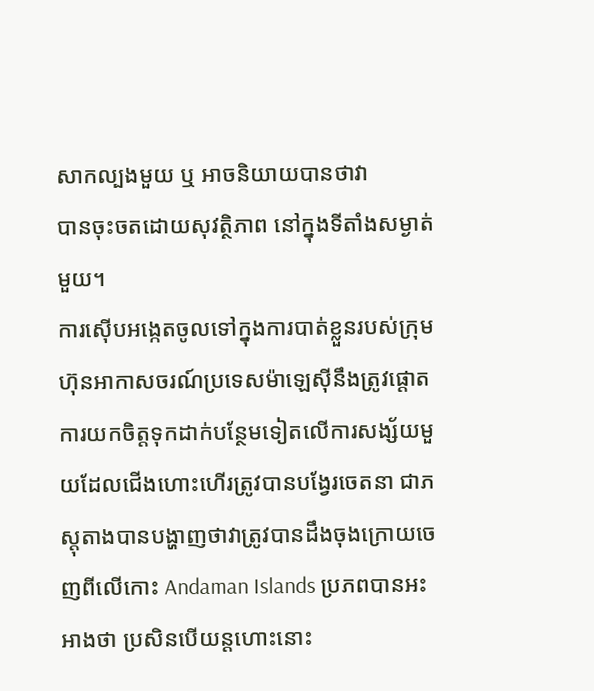សាកល្បងមួយ ឬ អាចនិយាយបានថាវា
បានចុះចតដោយសុវត្ថិភាព នៅក្នុងទីតាំងសម្ងាត់មួយ។
ការស៊ើបអង្កេតចូលទៅក្នុងការបាត់ខ្លួនរបស់ក្រុមហ៊ុនអាកាសចរណ៍ប្រទេសម៉ាឡេស៊ីនឹងត្រូវផ្តោតការយកចិត្តទុកដាក់បន្ថែមទៀតលើការសង្ស័យមួយដែលជើងហោះហើរត្រូវបានបង្វែរចេតនា ជាភស្តុតាងបានបង្ហាញថាវាត្រូវបានដឹងចុងក្រោយចេញពីលើកោះ Andaman Islands ប្រភពបានអះអាងថា ប្រសិនបើយន្ដហោះនោះ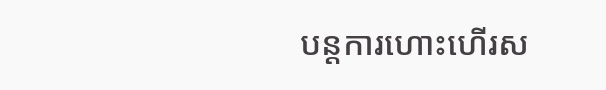បន្តការហោះហើរស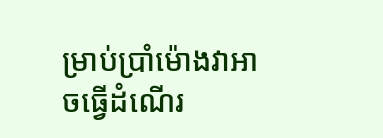ម្រាប់ប្រាំម៉ោងវាអាចធ្វើដំណើរ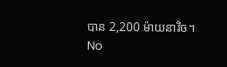បាន 2,200 ម៉ាយនាវិច។
No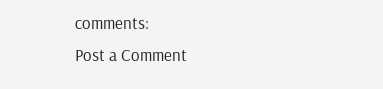comments:
Post a Comment